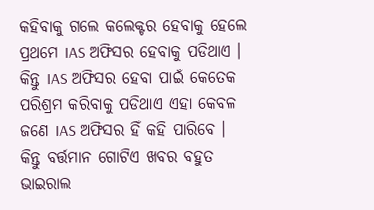କହିବାକୁ ଗଲେ କଲେକ୍ଟର ହେବାକୁ ହେଲେ ପ୍ରଥମେ IAS ଅଫିସର ହେବାକୁ ପଡିଥାଏ । କିନ୍ତୁ IAS ଅଫିସର ହେବା ପାଇଁ କେତେକ ପରିଶ୍ରମ କରିବାକୁ ପଡିଥାଏ ଏହା କେବଳ ଜଣେ IAS ଅଫିସର ହିଁ କହି ପାରିବେ । କିନ୍ତୁ ବର୍ତ୍ତମାନ ଗୋଟିଏ ଖବର ବହୁତ ଭାଇରାଲ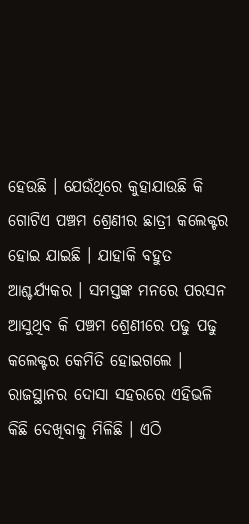ହେଉଛି । ଯେଉଁଥିରେ କୁହାଯାଉଛି କି ଗୋଟିଏ ପଞ୍ଚମ ଶ୍ରେଣୀର ଛାତ୍ରୀ କଲେକ୍ଟର ହୋଇ ଯାଇଛି । ଯାହାକି ବହୁତ ଆଶ୍ଚର୍ଯ୍ୟକର । ସମସ୍ତଙ୍କ ମନରେ ପରସନ ଆସୁଥିବ କି ପଞ୍ଚମ ଶ୍ରେଣୀରେ ପଢୁ ପଢୁ କଲେକ୍ଟର କେମିତି ହୋଇଗଲେ ।
ରାଜସ୍ଥାନର ଦୋସା ସହରରେ ଏହିଭଳି କିଛି ଦେଖିବାକୁ ମିଳିଛି । ଏଠି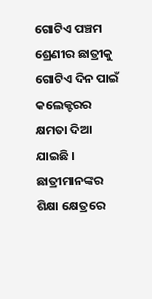ଗୋଟିଏ ପଞ୍ଚମ ଶ୍ରେଣୀର ଛାତ୍ରୀକୁ ଗୋଟିଏ ଦିନ ପାଇଁ କଲେକ୍ଟରର କ୍ଷମତା ଦିଆ ଯାଇଛି । ଛାତ୍ରୀମାନଙ୍କର ଶିକ୍ଷା କ୍ଷେତ୍ରରେ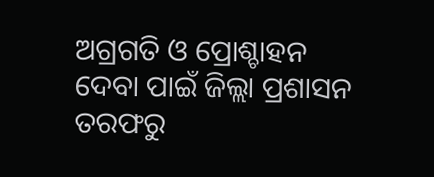ଅଗ୍ରଗତି ଓ ପ୍ରୋଶ୍ଚାହନ ଦେବା ପାଇଁ ଜିଲ୍ଲା ପ୍ରଶାସନ ତରଫରୁ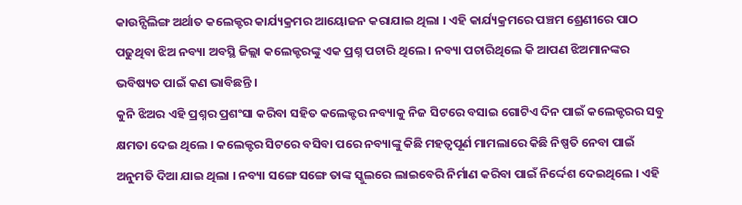କାଉନ୍ସିଲିଙ୍ଗ ଅର୍ଥାତ କଲେକ୍ଟର କାର୍ଯ୍ୟକ୍ରମର ଆୟୋଜନ କରାଯାଇ ଥିଲା । ଏହି କାର୍ଯ୍ୟକ୍ରମରେ ପଞ୍ଚମ ଶ୍ରେଣୀରେ ପାଠ ପଢୁଥିବା ଝିଅ ନବ୍ୟା ଅବସ୍ଥି ଜିଲ୍ଲା କଲେକ୍ଟରଙ୍କୁ ଏକ ପ୍ରଶ୍ନ ପଚାରି ଥିଲେ । ନବ୍ୟା ପଚାରିଥିଲେ କି ଆପଣ ଝିଅମାନଙ୍କର ଭବିଷ୍ୟତ ପାଇଁ କଣ ଭାବିଛନ୍ତି ।
କୁନି ଝିଅର ଏହି ପ୍ରଶ୍ନର ପ୍ରଶଂସା କରିବା ସହିତ କଲେକ୍ଟର ନବ୍ୟାକୁ ନିଜ ସିଟରେ ବସାଇ ଗୋଟିଏ ଦିନ ପାଇଁ କଲେକ୍ଟରର ସବୁ କ୍ଷମତା ଦେଇ ଥିଲେ । କଲେକ୍ଟର ସିଟରେ ବସିବା ପରେ ନବ୍ୟାଙ୍କୁ କିଛି ମହତ୍ଵପୂର୍ଣ ମାମଲାରେ କିଛି ନିଷ୍ପତି ନେବା ପାଇଁ ଅନୁମତି ଦିଆ ଯାଇ ଥିଲା । ନବ୍ୟା ସଙ୍ଗେ ସଙ୍ଗେ ତାଙ୍କ ସ୍କୁଲରେ ଲାଇବେରି ନିର୍ମାଣ କରିବା ପାଇଁ ନିର୍ଦ୍ଦେଶ ଦେଇଥିଲେ । ଏହି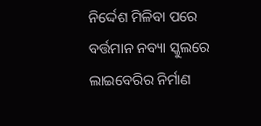ନିର୍ଦ୍ଦେଶ ମିଳିବା ପରେ ବର୍ତ୍ତମାନ ନବ୍ୟା ସ୍କୁଲରେ ଲାଇବେରିର ନିର୍ମାଣ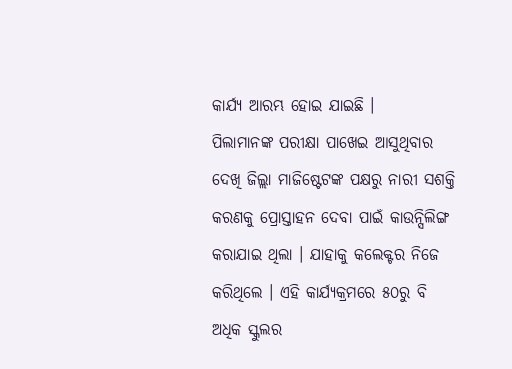କାର୍ଯ୍ୟ ଆରମ୍ଭ ହୋଇ ଯାଇଛି ।
ପିଲାମାନଙ୍କ ପରୀକ୍ଷା ପାଖେଇ ଆସୁଥିବାର ଦେଖି ଜିଲ୍ଲା ମାଜିଷ୍ଟେଟଙ୍କ ପକ୍ଷରୁ ନାରୀ ସଶକ୍ତି କରଣକୁ ପ୍ରୋସ୍ତାହନ ଦେବା ପାଇଁ କାଉନ୍ସିଲିଙ୍ଗ କରାଯାଇ ଥିଲା । ଯାହାକୁ କଲେକ୍ଟର ନିଜେ କରିଥିଲେ । ଏହି କାର୍ଯ୍ୟକ୍ରମରେ ୫୦ରୁ ବି ଅଧିକ ସ୍କୁଲର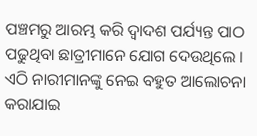ପଞ୍ଚମରୁ ଆରମ୍ଭ କରି ଦ୍ଵାଦଶ ପର୍ଯ୍ୟନ୍ତ ପାଠ ପଢୁଥିବା ଛାତ୍ରୀମାନେ ଯୋଗ ଦେଉଥିଲେ । ଏଠି ନାରୀମାନଙ୍କୁ ନେଇ ବହୁତ ଆଲୋଚନା କରାଯାଇ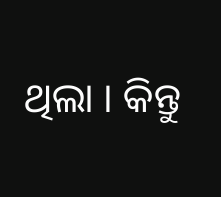ଥିଲା । କିନ୍ତୁ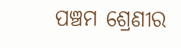ପଞ୍ଚମ ଶ୍ରେଣୀର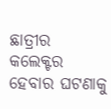ଛାତ୍ରୀର କଲେକ୍ଟର ହେବାର ଘଟଣାକୁ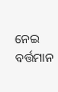ନେଇ ବର୍ତ୍ତମାନ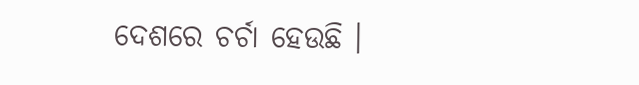ଦେଶରେ ଚର୍ଚା ହେଉଛି ।